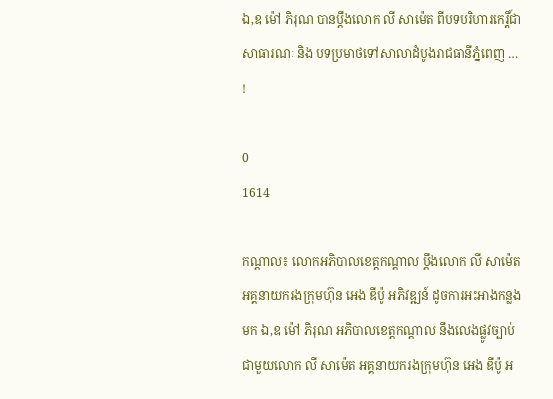ឯ,ឧ ម៉ៅ ភិរុណ បានប្តឹងលោក លី សាម៉េត ពីបទបរិហារកេរ្តិ៍ជាសាធារណៈ និង បទប្រមាថទៅសាលាដំបូងរាជធានីភ្នំពេញ … !

0
1614

កណ្ដាល៖ លោកអភិបាលខេត្តកណ្ដាល ប្តឹងលោក លី សាម៉េត អគ្គនាយករងក្រុមហ៊ុន អេង ឌីប៉ូ អភិវឌ្ឍន៍ ដូចការអះអាងកន្លងមក ឯ,ឧ ម៉ៅ ភិរុណ អភិបាលខេត្តកណ្ដាល នឹងលេងផ្លូវច្បាប់ជាមួយលោក លី សាម៉េត អគ្គនាយករងក្រុមហ៊ុន អេង ឌីប៉ូ អ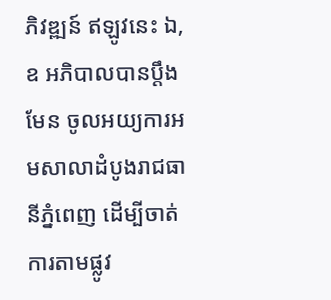ភិវឌ្ឍន៍ ឥឡូវនេះ ឯ,ឧ អភិបាលបានប្តឹងមែន ចូលអយ្យការអមសាលាដំបូងរាជធានីភ្នំពេញ ដើម្បីចាត់ការតាមផ្លូវ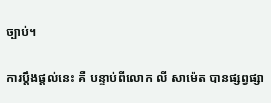ច្បាប់។

ការប្តឹងផ្តល់នេះ គឺ បន្ទាប់ពីលោក លី សាម៉េត បានផ្សព្វផ្សា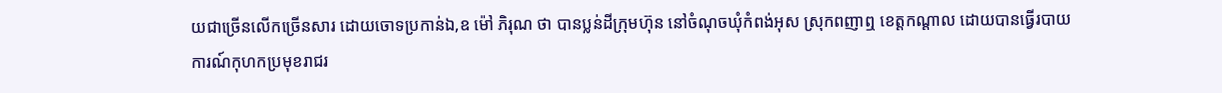យជាច្រើនលើកច្រើនសារ ដោយចោទប្រកាន់ឯ,ឧ ម៉ៅ ភិរុណ ថា បានប្លន់ដីក្រុមហ៊ុន នៅចំណុចឃុំកំពង់អុស ស្រុកពញាឮ ខេត្តកណ្ដាល ដោយបានធ្វើរបាយការណ៍កុហកប្រមុខរាជរ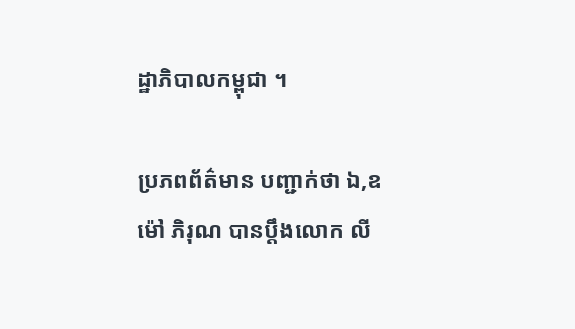ដ្ឋាភិបាលកម្ពុជា ។

ប្រភពព័ត៌មាន បញ្ជាក់ថា ឯ,ឧ ម៉ៅ ភិរុណ បានប្តឹងលោក លី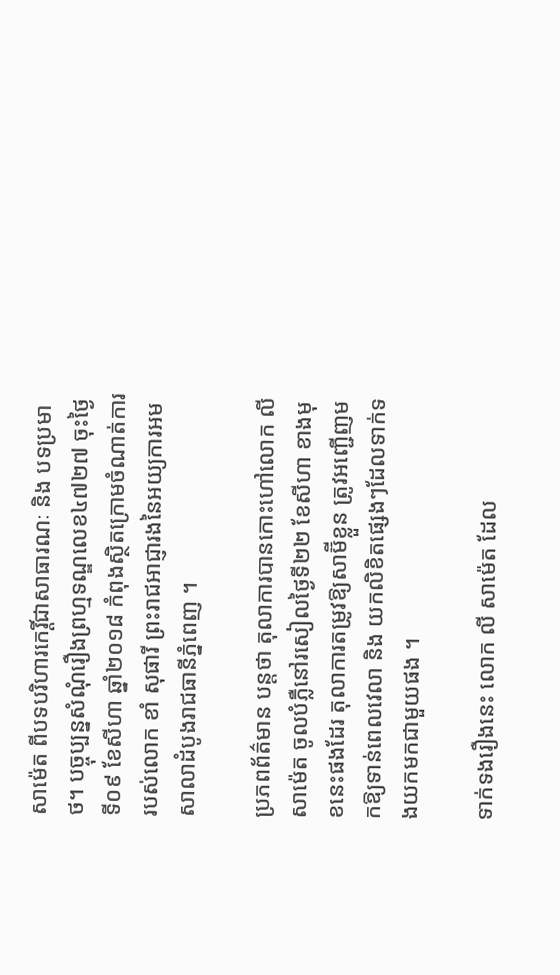សាម៉េត ពីបទបរិហារកេរ្តិ៍ជាសាធារណៈ និង បទប្រមាថ។ បច្ចុប្បន្នសំណុំរឿងព្រហ្មទណ្ឌលេខ៤៧២៧ ចុះថ្ងៃទី០៩ ខែសីហា ឆ្នាំ២០១៨ កំពុងស្ថិតក្រោមចំណាត់ការរបស់លោក ខាំ សុផារី ព្រះរាជអាជ្ញារងនៃអយ្យការអមសាលាដំបូងរាជធានីភ្នំពេញ ។

ប្រភពព័ត៌មាន បន្តថា តុលាការបានកោះហៅលោក លី សាម៉េត ចូលបំភ្លឺនៅរសៀលថ្ងៃទី២២ ខែសីហា ខាងមុខនេះផងដែរ តុលាការតម្រូវឱ្យសាម៊ីខ្លួន ត្រូវអញ្ជើញមកឱ្យទាន់ពេលវេលា និង យកលិខិតផ្សេងៗដែលទាក់ទងយកមកជាមួយផង ។

ទាក់ទងរឿងនេះ លោក លី សាម៉េត ដែល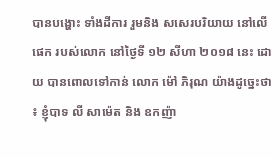បានបង្ហោះ ទាំងដីការ រួមនិង សសេរបរិយាយ នៅលេីផេក របស់លោក នៅថ្ងៃទី ១២ សីហា ២០១៨ នេះ ដោយ បានពោលទៅកាន់ លោក ម៉ៅ ភិរុណ យ៉ាងដូច្នេះថា ៖ ខ្ញុំបាទ លី សាម៉េត និង ឧកញ៉ា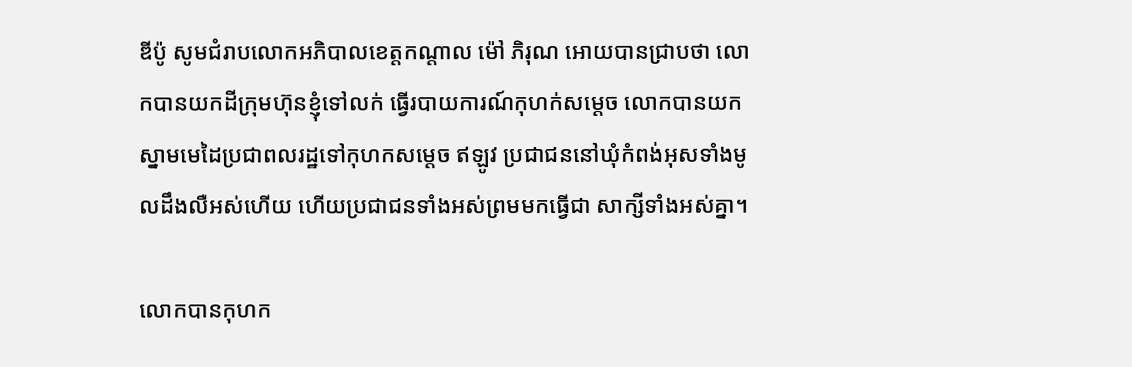ឌីប៉ូ សូមជំរាបលោកអភិបាលខេត្តកណ្តាល ម៉ៅ ភិរុណ អោយបានជ្រាបថា លោកបានយកដីក្រុមហ៊ុនខ្ញុំទៅលក់ ធ្វើរបាយការណ៍កុហក់សម្តេច លោកបានយកស្នាមមេដៃប្រជាពលរដ្ឋទៅកុហកសម្តេច ឥឡូវ ប្រជាជននៅឃុំកំពង់អុសទាំងមូលដឹងលឺអស់ហើយ ហើយប្រជាជនទាំងអស់ព្រមមកធ្វើជា សាក្សីទាំងអស់គ្នា។

លោកបានកុហក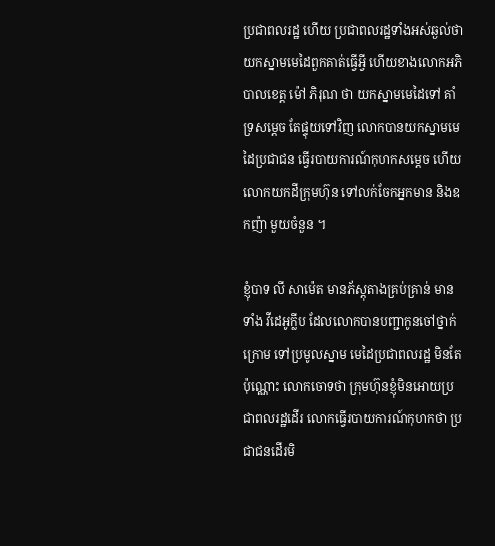ប្រជាពលរដ្ឋ ហើយ ប្រជាពលរដ្ឋទាំងអស់ឆ្ងល់ថាយកស្នាមមេដៃពួកគាត់ធ្វើអ្វី ហើយខាងលោកអភិបាលខេត្ត ម៉ៅ ភិរុណ ថា យកស្នាមមេដៃទៅ គាំទ្រសម្តេច តែផ្ទុយទៅវិញ លោកបានយកស្នាមមេដៃប្រជាជន ធ្វើរបាយការណ៍កុហកសម្តេច ហើយលោកយកដីក្រុមហ៊ុន ទៅលក់ចែកអ្នកមាន និងឧកញ៉ា មួយចំនួន ។

ខ្ញុំបាទ លី សាម៉េត មានភ័ស្តុតាងគ្រប់គ្រាន់ មានទាំង វីដេអូក្លីប ដែលលោកបានបញ្ជាកូនចៅថ្នាក់ ក្រោម ទៅប្រមូលស្នាម មេដៃប្រជាពលរដ្ឋ មិនតែប៉ុណ្ណោះ លោកចោទថា ក្រុមហ៊ុនខ្ញុំមិនអោយប្រជាពលរដ្ឋដើរ លោកធ្វើរបាយការណ៍កុហកថា ប្រជាជនដើរមិ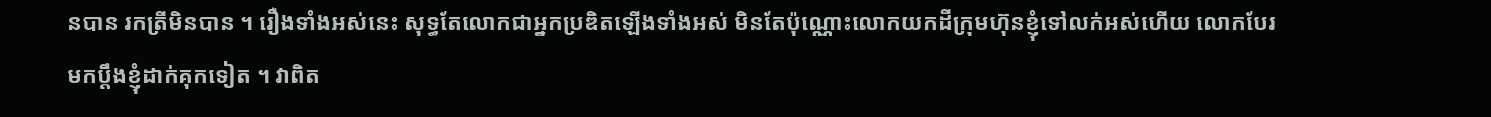នបាន រកត្រីមិនបាន ។ រឿងទាំងអស់នេះ សុទ្ធតែលោកជាអ្នកប្រឌិតឡើងទាំងអស់ មិនតែប៉ុណ្ណោះលោកយកដីក្រុមហ៊ុនខ្ញុំទៅលក់អស់ហើយ លោកបែរមកប្តឹងខ្ញុំដាក់គុកទៀត ។ វាពិត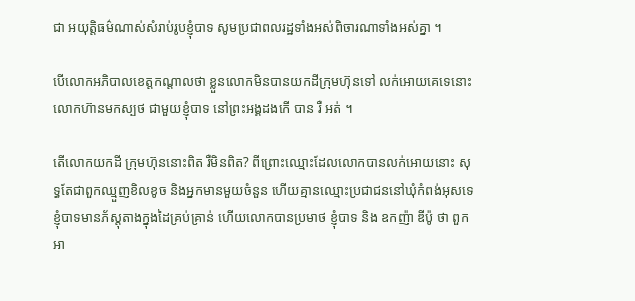ជា អយុត្តិធម៌ណាស់សំរាប់រូបខ្ញុំបាទ សូមប្រជាពលរដ្ឋទាំងអស់ពិចារណាទាំងអស់គ្នា ។

បើលោកអភិបាលខេត្តកណ្តាលថា ខ្លួនលោកមិនបានយកដីក្រុមហ៊ុនទៅ លក់អោយគេទេនោះ លោកហ៊ានមកស្បថ ជាមួយខ្ញុំបាទ នៅព្រះអង្គដងកើ បាន រឺ អត់ ។

តើលោកយកដី ក្រុមហ៊ុននោះពិត រឺមិនពិត? ពីព្រោះឈ្មោះដែលលោកបានលក់អោយនោះ សុទ្ធតែជាពួកឈ្មួញខិលខូច និងអ្នកមានមួយចំនួន ហើយគ្មានឈ្មោះប្រជាជននៅឃុំកំពង់អុសទេ ខ្ញុំបាទមានភ័ស្តុតាងក្នុងដៃគ្រប់គ្រាន់ ហើយលោកបានប្រមាថ ខ្ញុំបាទ និង ឧកញ៉ា ឌីប៉ូ ថា ពួកអា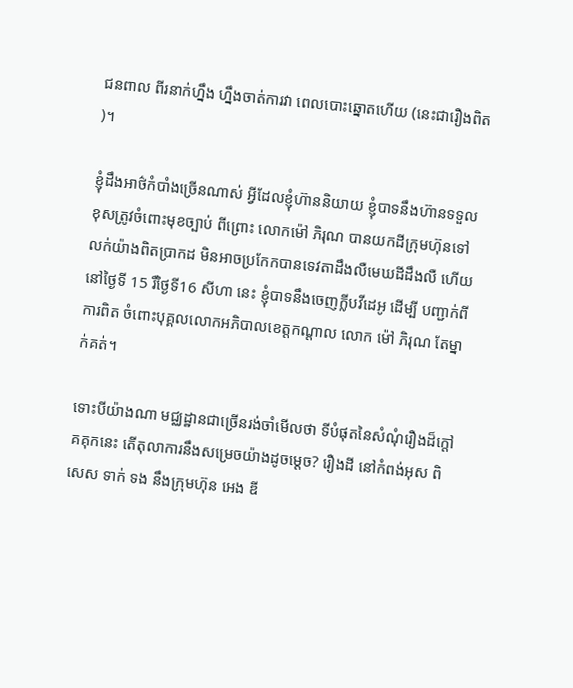ជនពាល ពីរនាក់ហ្នឹង ហ្នឹងចាត់ការវា ពេលបោះឆ្នោតហើយ (នេះជារឿងពិត )។

ខ្ញុំដឹងអាថ៌កំបាំងច្រើនណាស់ អ្វីដែលខ្ញុំហ៊ាននិយាយ ខ្ញុំបាទនឹងហ៊ានទទួលខុសត្រូវចំពោះមុខច្បាប់ ពីព្រោះ លោកម៉ៅ ភិរុណ បានយកដីក្រុមហ៊ុនទៅលក់យ៉ាងពិតប្រាកដ មិនអាចប្រកែកបានទេវតាដឹងលឺមេឃដីដឹងលឺ ហើយនៅថ្ងៃទី 15 រឺថ្ងៃទី16 សីហា នេះ ខ្ញុំបាទនឹងចេញក្លីបវីដេអូ ដើម្បី បញ្ជាក់ពីការពិត ចំពោះបុគ្គលលោកអភិបាលខេត្តកណ្តាល លោក ម៉ៅ ភិរុណ តែម្នាក់គត់។

ទោះបីយ៉ាងណា មជ្ឈដ្ឋានជាច្រើនរង់ចាំមើលថា ទីបំផុតនៃសំណុំរឿងដ៏ក្តៅគគុកនេះ តើតុលាការនឹងសម្រេចយ៉ាងដូចម្ដេច? រឿងដី នៅកំពង់អុស ពិសេស ទាក់ ទង នឹងក្រុមហ៊ុន អេង ឌី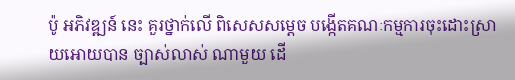ប៉ូ អភិវឌ្ឍន៍ នេះ គួរថ្នាក់លេី ពិសេសសម្តេច បង្កេីតគណៈកម្មការចុះដោះស្រាយអោយបាន ច្បាស់លាស់ ណាមួយ ដេី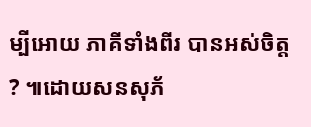ម្បីអោយ ភាគីទាំងពីរ បានអស់ចិត្ត ? ៕ដោយសនសុភ័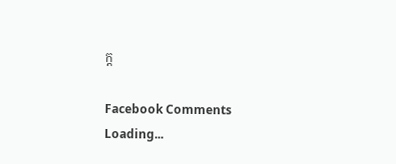ក្ដ

Facebook Comments
Loading...